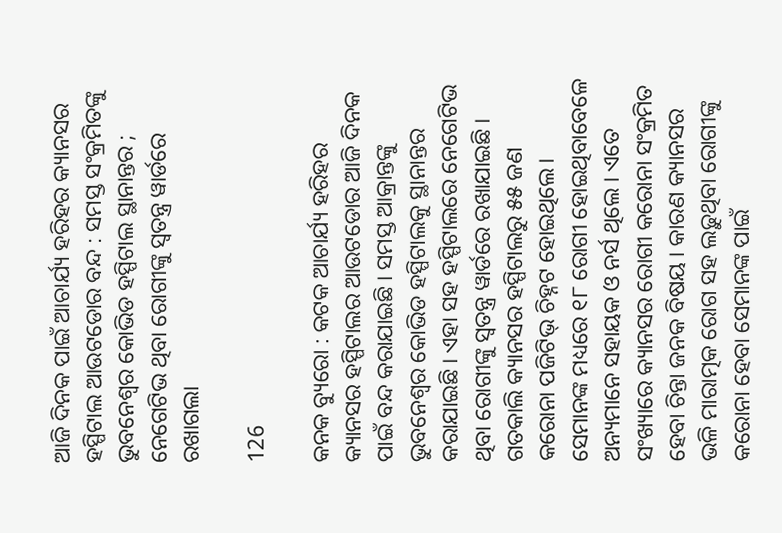ଆଜି ଦିନକ ପାଇଁ ଆଚାର୍ଯ୍ୟ ହରିହର କ୍ୟାନସର ହସ୍ପିଟାଲ ଆଉଟଡୋର ବନ୍ଦ : ସମସ୍ତ ସଂକ୍ରମିତଙ୍କୁ ଭୁବନେଶ୍ୱର କୋଭିଡ ହସ୍ପିଟାଲ ସ୍ଥାନାନ୍ତର ; ନେଗେଟିଭ ଥିବା ରୋଗୀଙ୍କୁ ସ୍ୱତନ୍ତ୍ର ୱାର୍ଡରେ ରଖାଗଲା

126

କନକ ବ୍ୟୁରୋ : କଟକ ଆଚାର୍ଯ୍ୟ ହରିହର କ୍ୟାନସର ହସ୍ପିଟାଲର ଆଉଟଡୋର ଆଜି ଦିନକ ପାଇଁ ବନ୍ଦ କରାଯାଇଛି । ସମସ୍ତ ଆକ୍ରାନ୍ତଙ୍କୁ ଭୁବନେଶ୍ୱର କୋଭିଡ ହସ୍ପିଟାଲକୁ ସ୍ଥାନାନ୍ତର କରାଯାଇଛି । ଏହା ସହ ହସ୍ପିଟାଲରେ ନେଗେଟିଭ ଥିବା ରୋଗୀଙ୍କୁ ସ୍ୱତନ୍ତ୍ର ୱାର୍ଡରେ ରଖାଯାଇଛି । ଗତକାଲି କ୍ୟାନସର ହସ୍ପିଟାଲରୁ ୫୫ ଜଣ କରୋନା ପଜିଟିଭ୍ ଚିହ୍ନଟ ହୋଇଥିଲେ। ସେମାନଙ୍କ ମଧ୍ୟରେ ୧୮ ରୋଗୀ ହୋଇଥିବାବେଳେ  ଅନ୍ୟମାନେ ସହାୟକ ଓ ନର୍ସ ଥିଲେ । ଏତେ ସଂଖ୍ୟାରେ କ୍ୟାନସର ରୋଗୀ କରୋନା ସଂକ୍ରମିତ ହେବା ଚିନ୍ତା ଜନକ ବିଷୟ । କାରଣ କ୍ୟାନସର ଭଳି ମାରାତ୍ମକ ରୋଗ ସହ ଲଢ଼ୁଥିବା ରୋଗୀଙ୍କୁ କରୋନା ହେବା ସେମାନଙ୍କ ପାଇଁ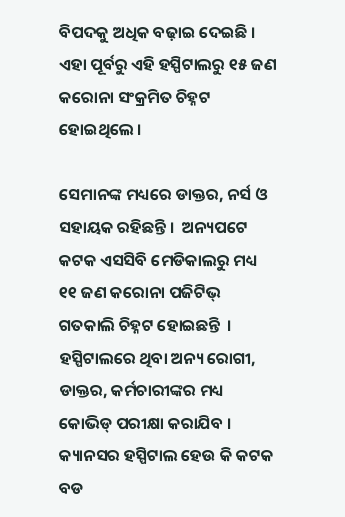ବିପଦକୁ ଅଧିକ ବଢ଼ାଇ ଦେଇଛି । ଏହା ପୂର୍ବରୁ ଏହି ହସ୍ପିଟାଲରୁ ୧୫ ଜଣ କରୋନା ସଂକ୍ରମିତ ଚିହ୍ନଟ ହୋଇଥିଲେ ।

ସେମାନଙ୍କ ମଧ୍ୟରେ ଡାକ୍ତର, ନର୍ସ ଓ ସହାୟକ ରହିଛନ୍ତି ।  ଅନ୍ୟପଟେ କଟକ ଏସସିବି ମେଡିକାଲରୁ ମଧ୍ୟ ୧୧ ଜଣ କରୋନା ପଜିଟିଭ୍ ଗତକାଲି ଚିହ୍ନଟ ହୋଇଛନ୍ତି  । ହସ୍ପିଟାଲରେ ଥିବା ଅନ୍ୟ ରୋଗୀ, ଡାକ୍ତର, କର୍ମଚାରୀଙ୍କର ମଧ୍ୟ କୋଭିଡ୍ ପରୀକ୍ଷା କରାଯିବ । କ୍ୟାନସର ହସ୍ପିଟାଲ ହେଉ କି କଟକ ବଡ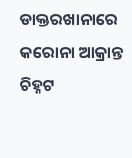ଡାକ୍ତରଖାନାରେ କରୋନା ଆକ୍ରାନ୍ତ ଚିହ୍ନଟ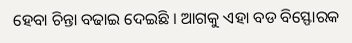ହେବା ଚିନ୍ତା ବଢାଇ ଦେଇଛି । ଆଗକୁ ଏହା ବଡ ବିସ୍ଫୋରକ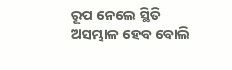ରୂପ ନେଲେ ସ୍ଥିତି ଅସମ୍ଭାଳ ହେବ ବୋଲି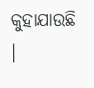କୁହାଯାଉଛି ।